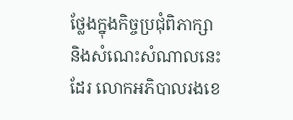ថ្លែងក្នុងកិច្ចប្រជុំពិភាក្សា និងសំណេះសំណាលនេះដែរ លោកអភិបាលរងខេ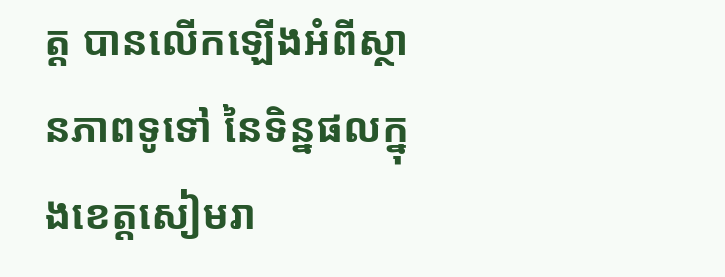ត្ត បានលើកឡើងអំពីស្ថានភាពទូទៅ នៃទិន្នផលក្នុងខេត្តសៀមរា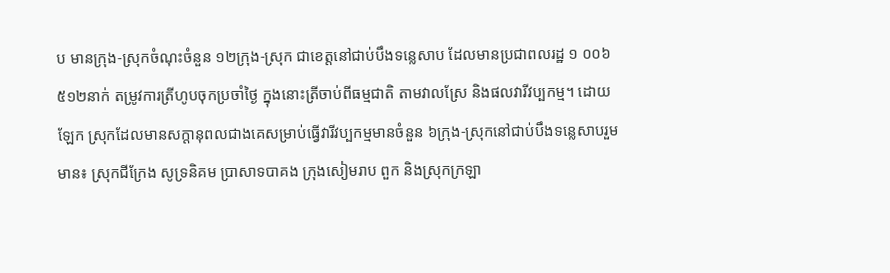ប មានក្រុង-ស្រុកចំណុះចំនួន ១២ក្រុង-ស្រុក ជាខេត្តនៅជាប់បឹងទន្លេសាប ដែលមានប្រជាពលរដ្ឋ ១ ០០៦ ៥១២នាក់ តម្រូវការត្រីហូបចុកប្រចាំថ្ងៃ ក្នុងនោះត្រីចាប់ពីធម្មជាតិ តាមវាលស្រែ និងផលវារីវប្បកម្ម។ ដោយឡែក ស្រុកដែលមានសក្តានុពលជាងគេសម្រាប់ធ្វើវារីវប្បកម្មមានចំនួន ៦ក្រុង-ស្រុកនៅជាប់បឹងទន្លេសាបរួមមាន៖ ស្រុកជីក្រែង សូទ្រនិគម ប្រាសាទបាគង ក្រុងសៀមរាប ពួក និងស្រុកក្រឡា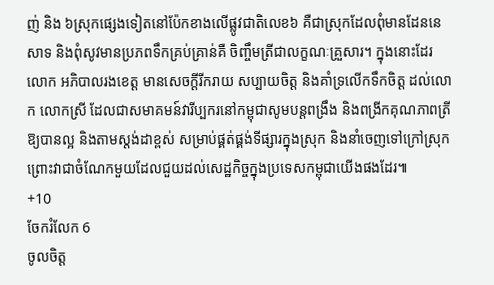ញ់ និង ៦ស្រុកផ្សេងទៀតនៅប៉ែកខាងលើផ្លូវជាតិលេខ៦ គឺជាស្រុកដែលពុំមានដែននេសាទ និងពុំសូវមានប្រភពទឹកគ្រប់គ្រាន់គឺ ចិញ្ចឹមត្រីជាលក្ខណៈគ្រួសារ។ ក្នុងនោះដែរ លោក អភិបាលរងខេត្ត មានសេចក្តីរីករាយ សប្បាយចិត្ត និងគាំទ្រលើកទឹកចិត្ត ដល់លោក លោកស្រី ដែលជាសមាគមន៍វារីប្បករនៅកម្ពុជាសូមបន្តពង្រឹង និងពង្រីកគុណភាពត្រីឱ្យបានល្អ និងតាមស្តង់ដាខ្ពស់ សម្រាប់ផ្គត់ផ្គង់ទីផ្សារក្នុងស្រុក និងនាំចេញទៅក្រៅស្រុក ព្រោះវាជាចំណែកមួយដែលជួយដល់សេដ្ឋកិច្ចក្នុងប្រទេសកម្ពុជាយើងផងដែរ៕
+10
ចែករំលែក 6
ចូលចិត្ត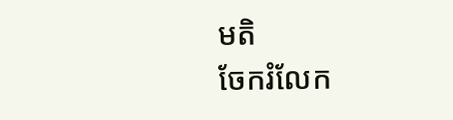មតិ
ចែករំលែក